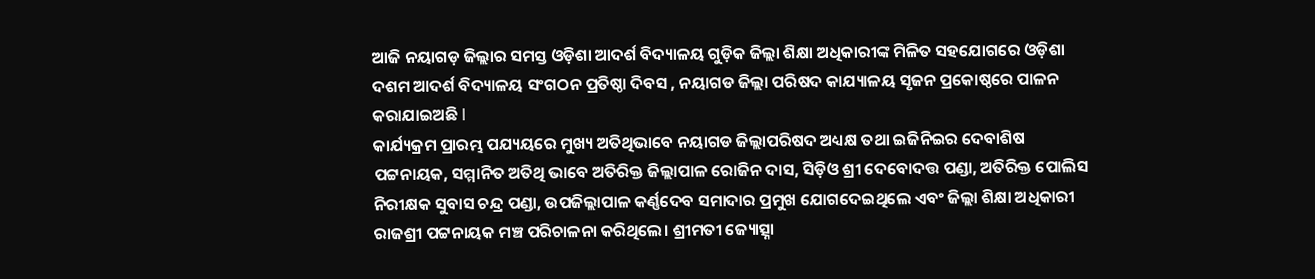ଆଜି ନୟାଗଡ଼ ଜିଲ୍ଲାର ସମସ୍ତ ଓଡ଼ିଶା ଆଦର୍ଶ ବିଦ୍ୟାଳୟ ଗୁଡ଼ିକ ଜିଲ୍ଲା ଶିକ୍ଷା ଅଧିକାରୀଙ୍କ ମିଳିତ ସହଯୋଗରେ ଓଡ଼ିଶା ଦଶମ ଆଦର୍ଶ ବିଦ୍ୟାଳୟ ସଂଗଠନ ପ୍ରତିଷ୍ଠା ଦିବସ , ନୟାଗଡ ଜିଲ୍ଲା ପରିଷଦ କାଯ୍ୟାଳୟ ସୃଜନ ପ୍ରକୋଷ୍ଠରେ ପାଳନ କରାଯାଇଅଛି l
କାର୍ଯ୍ୟକ୍ରମ ପ୍ରାରମ୍ଭ ପଯ୍ୟୟରେ ମୁଖ୍ୟ ଅତିଥିଭାବେ ନୟାଗଡ ଜିଲ୍ଲାପରିଷଦ ଅଧ୍ୟକ୍ଷ ତଥା ଇଜିନିଇର ଦେବାଶିଷ ପଟ୍ଟନାୟକ, ସମ୍ମାନିତ ଅତିଥି ଭାବେ ଅତିରିକ୍ତ ଜିଲ୍ଲାପାଳ ରୋଜିନ ଦାସ, ସିଡ଼ିଓ ଶ୍ରୀ ଦେବୋଦତ୍ତ ପଣ୍ଡା, ଅତିରିକ୍ତ ପୋଲିସ ନିରୀକ୍ଷକ ସୁବାସ ଚନ୍ଦ୍ର ପଣ୍ଡା, ଉପଜିଲ୍ଲାପାଳ କର୍ଣ୍ଣଦେବ ସମାଦାର ପ୍ରମୁଖ ଯୋଗଦେଇଥିଲେ ଏବଂ ଜିଲ୍ଲା ଶିକ୍ଷା ଅଧିକାରୀ ରାଜଶ୍ରୀ ପଟ୍ଟନାୟକ ମଞ୍ଚ ପରିଚାଳନା କରିଥିଲେ। ଶ୍ରୀମତୀ ଜ୍ୟୋତ୍ସ୍ନା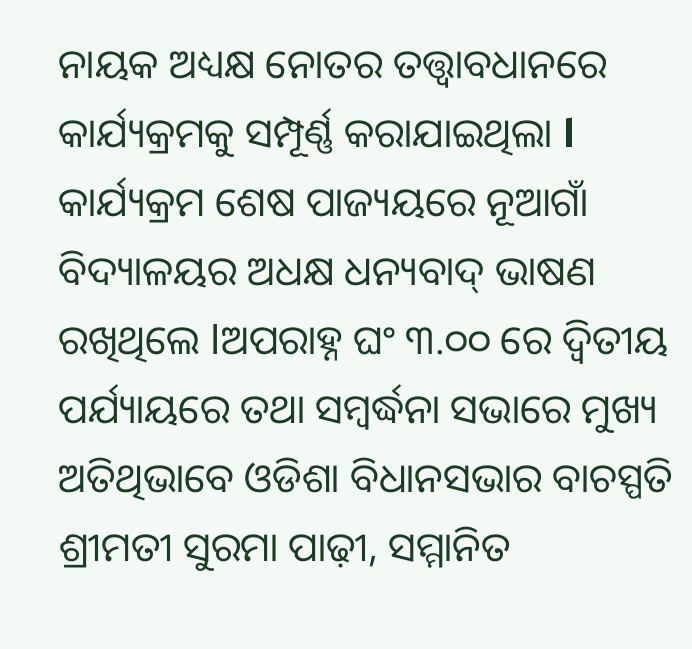ନାୟକ ଅଧ୍ୟକ୍ଷ ନୋତର ତତ୍ତ୍ଵାବଧାନରେ କାର୍ଯ୍ୟକ୍ରମକୁ ସମ୍ପୂର୍ଣ୍ଣ କରାଯାଇଥିଲା l କାର୍ଯ୍ୟକ୍ରମ ଶେଷ ପାଜ୍ୟୟରେ ନୂଆଗାଁ ବିଦ୍ୟାଳୟର ଅଧକ୍ଷ ଧନ୍ୟବାଦ୍ ଭାଷଣ ରଖିଥିଲେ lଅପରାହ୍ନ ଘଂ ୩.୦୦ ରେ ଦ୍ୱିତୀୟ ପର୍ଯ୍ୟାୟରେ ତଥା ସମ୍ବର୍ଦ୍ଧନା ସଭାରେ ମୁଖ୍ୟ ଅତିଥିଭାବେ ଓଡିଶା ବିଧାନସଭାର ବାଚସ୍ପତି ଶ୍ରୀମତୀ ସୁରମା ପାଢ଼ୀ, ସମ୍ମାନିତ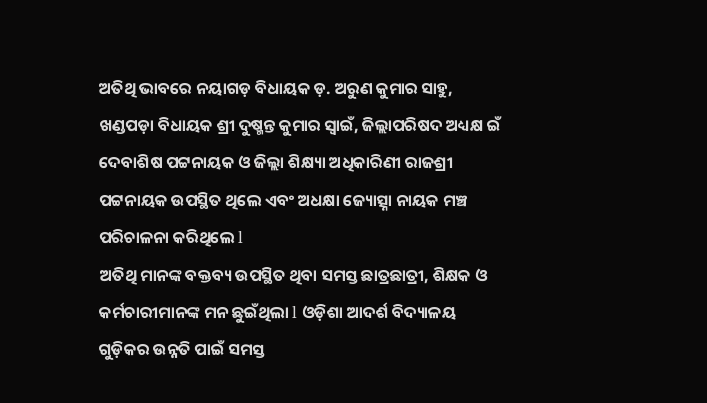ଅତିଥି ଭାବରେ ନୟାଗଡ଼ ବିଧାୟକ ଡ଼. ଅରୁଣ କୁମାର ସାହୁ, ଖଣ୍ଡପଡ଼ା ବିଧାୟକ ଶ୍ରୀ ଦୁଷ୍ମନ୍ତ କୁମାର ସ୍ୱାଇଁ, ଜିଲ୍ଲାପରିଷଦ ଅଧ୍ୟକ୍ଷ ଇଁ ଦେବାଶିଷ ପଟ୍ଟନାୟକ ଓ ଜିଲ୍ଲା ଶିକ୍ଷ୍ୟା ଅଧିକାରିଣୀ ରାଜଶ୍ରୀ ପଟ୍ଟନାୟକ ଉପସ୍ଥିତ ଥିଲେ ଏବଂ ଅଧକ୍ଷା ଜ୍ୟୋତ୍ସ୍ନା ନାୟକ ମଞ୍ଚ ପରିଚାଳନା କରିଥିଲେ l
ଅତିଥି ମାନଙ୍କ ବକ୍ତବ୍ୟ ଉପସ୍ଥିତ ଥିବା ସମସ୍ତ ଛାତ୍ରଛାତ୍ରୀ, ଶିକ୍ଷକ ଓ କର୍ମଚାରୀମାନଙ୍କ ମନ ଛୁଇଁଥିଲା l ଓଡ଼ିଶା ଆଦର୍ଶ ବିଦ୍ୟାଳୟ ଗୁଡ଼ିକର ଉନ୍ନତି ପାଇଁ ସମସ୍ତ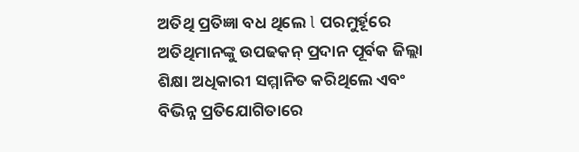ଅତିଥି ପ୍ରତିଜ୍ଞା ବଧ ଥିଲେ l ପରମୁର୍ହୂରେ ଅତିଥିମାନଙ୍କୁ ଉପଢକନ୍ ପ୍ରଦାନ ପୂର୍ବକ ଜିଲ୍ଲା ଶିକ୍ଷା ଅଧିକାରୀ ସମ୍ମାନିତ କରିଥିଲେ ଏବଂ ବିଭିନ୍ନ ପ୍ରତିଯୋଗିତାରେ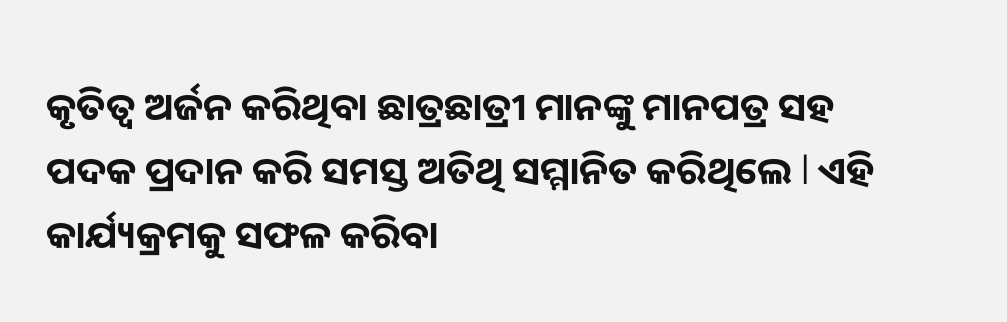କୃତିତ୍ୱ ଅର୍ଜନ କରିଥିବା ଛାତ୍ରଛାତ୍ରୀ ମାନଙ୍କୁ ମାନପତ୍ର ସହ ପଦକ ପ୍ରଦାନ କରି ସମସ୍ତ ଅତିଥି ସମ୍ମାନିତ କରିଥିଲେ l ଏହି କାର୍ଯ୍ୟକ୍ରମକୁ ସଫଳ କରିବା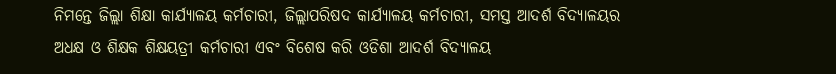ନିମନ୍ତେ ଜିଲ୍ଲା ଶିକ୍ଷା କାର୍ଯ୍ୟାଳୟ କର୍ମଚାରୀ, ଜିଲ୍ଲାପରିଷଦ କାର୍ଯ୍ୟାଳୟ କର୍ମଚାରୀ, ସମସ୍ତ ଆଦର୍ଶ ବିଦ୍ୟାଳୟର ଅଧକ୍ଷ ଓ ଶିକ୍ଷକ ଶିକ୍ଷୟତ୍ରୀ କର୍ମଚାରୀ ଏବଂ ବିଶେଷ କରି ଓଡିଶା ଆଦର୍ଶ ବିଦ୍ୟାଳୟ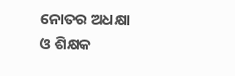ନୋତର ଅଧକ୍ଷା ଓ ଶିକ୍ଷକ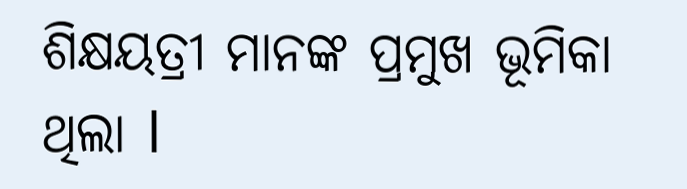ଶିକ୍ଷୟତ୍ରୀ ମାନଙ୍କ ପ୍ରମୁଖ ଭୂମିକା ଥିଲା l